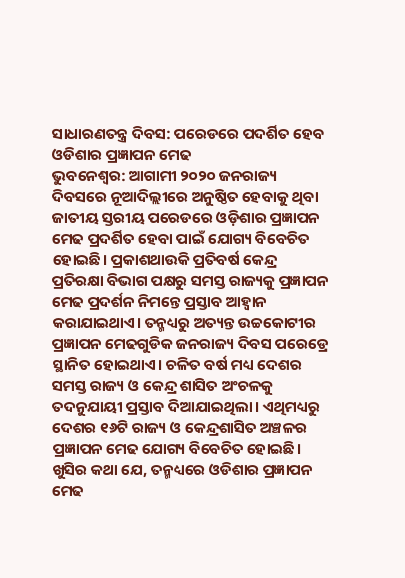ସାଧାରଣତନ୍ତ୍ର ଦିବସ: ପରେଡରେ ପଦର୍ଶିତ ହେବ ଓଡିଶାର ପ୍ରଜ୍ଞାପନ ମେଢ
ଭୁବନେଶ୍ବର: ଆଗାମୀ ୨୦୨୦ ଜନରାଜ୍ୟ ଦିବସରେ ନୂଆଦିଲ୍ଲୀରେ ଅନୁଷ୍ଠିତ ହେବାକୁ ଥିବା ଜାତୀୟ ସ୍ତରୀୟ ପରେଡରେ ଓଡ଼ିଶାର ପ୍ରଜ୍ଞାପନ ମେଢ ପ୍ରଦର୍ଶିତ ହେବା ପାଇଁ ଯୋଗ୍ୟ ବିବେଚିତ ହୋଇଛି। ପ୍ରକାଶଥାଉକି ପ୍ରତିବର୍ଷ କେନ୍ଦ୍ର ପ୍ରତିରକ୍ଷା ବିଭାଗ ପକ୍ଷରୁ ସମସ୍ତ ରାଜ୍ୟକୁ ପ୍ରଜ୍ଞାପନ ମେଢ ପ୍ରଦର୍ଶନ ନିମନ୍ତେ ପ୍ରସ୍ତାବ ଆହ୍ୱାନ କରାଯାଇଥାଏ। ତନ୍ମଧ୍ୟରୁ ଅତ୍ୟନ୍ତ ଉଚ୍ଚକୋଟୀର ପ୍ରଜ୍ଞାପନ ମେଢଗୁଡିକ ଜନରାଜ୍ୟ ଦିବସ ପରେଡ୍ରେ ସ୍ଥାନିତ ହୋଇଥାଏ। ଚଳିତ ବର୍ଷ ମଧ୍ୟ ଦେଶର ସମସ୍ତ ରାଜ୍ୟ ଓ କେନ୍ଦ୍ର ଶାସିତ ଅଂଚଳକୁ ତଦନୁଯାୟୀ ପ୍ରସ୍ତାବ ଦିଆଯାଇଥିଲା। ଏଥିମଧ୍ୟରୁ ଦେଶର ୧୬ଟି ରାଜ୍ୟ ଓ କେନ୍ଦ୍ରଶାସିତ ଅଞ୍ଚଳର ପ୍ରଜ୍ଞାପନ ମେଢ ଯୋଗ୍ୟ ବିବେଚିତ ହୋଇଛି।
ଖୁସିର କଥା ଯେ, ତନ୍ମଧ୍ୟରେ ଓଡିଶାର ପ୍ରଜ୍ଞାପନ ମେଢ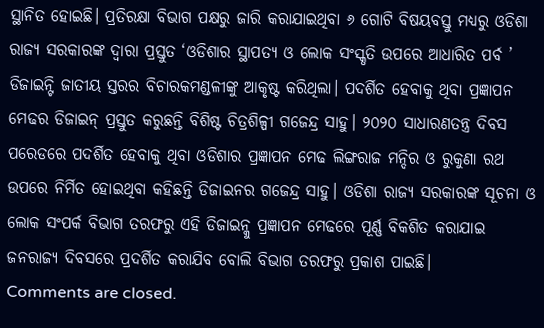ସ୍ଥାନିତ ହୋଇଛି। ପ୍ରତିରକ୍ଷା ବିଭାଗ ପକ୍ଷରୁ ଜାରି କରାଯାଇଥିବା ୬ ଗୋଟି ବିଷୟବସ୍ତୁ ମଧ୍ୟରୁ ଓଡିଶା ରାଜ୍ୟ ସରକାରଙ୍କ ଦ୍ୱାରା ପ୍ରସ୍ତୁତ ‘ଓଡିଶାର ସ୍ଥାପତ୍ୟ ଓ ଲୋକ ସଂସ୍କୃତି ଉପରେ ଆଧାରିତ ପର୍ବ ’ ଡିଜାଇନ୍ଟି ଜାତୀୟ ସ୍ତରର ବିଚାରକମଣ୍ଡଳୀଙ୍କୁ ଆକୃଷ୍ଟ କରିଥିଲା। ପଦର୍ଶିତ ହେବାକୁ ଥିବା ପ୍ରଜ୍ଞାପନ ମେଢର ଡିଜାଇନ୍ ପ୍ରସ୍ତୁତ କରୁଛନ୍ତି ବିଶିଷ୍ଟ ଚିତ୍ରଶିଳ୍ପୀ ଗଜେନ୍ଦ୍ର ସାହୁ। ୨୦୨୦ ସାଧାରଣତନ୍ତ୍ର ଦିବସ ପରେଡରେ ପଦର୍ଶିତ ହେବାକୁ ଥିବା ଓଡିଶାର ପ୍ରଜ୍ଞାପନ ମେଢ ଲିଙ୍ଗରାଜ ମନ୍ଦିର ଓ ରୁକୁଣା ରଥ ଉପରେ ନିର୍ମିତ ହୋଇଥିବା କହିଛନ୍ତି ଡିଜାଇନର ଗଜେନ୍ଦ୍ର ସାହୁ। ଓଡିଶା ରାଜ୍ୟ ସରକାରଙ୍କ ସୂଚନା ଓ ଲୋକ ସଂପର୍କ ବିଭାଗ ତରଫରୁ ଏହି ଡିଜାଇନ୍କୁ ପ୍ରଜ୍ଞାପନ ମେଢରେ ପୂର୍ଣ୍ଣ ବିକଶିତ କରାଯାଇ ଜନରାଜ୍ୟ ଦିବସରେ ପ୍ରଦର୍ଶିତ କରାଯିବ ବୋଲି ବିଭାଗ ତରଫରୁ ପ୍ରକାଶ ପାଇଛି।
Comments are closed.